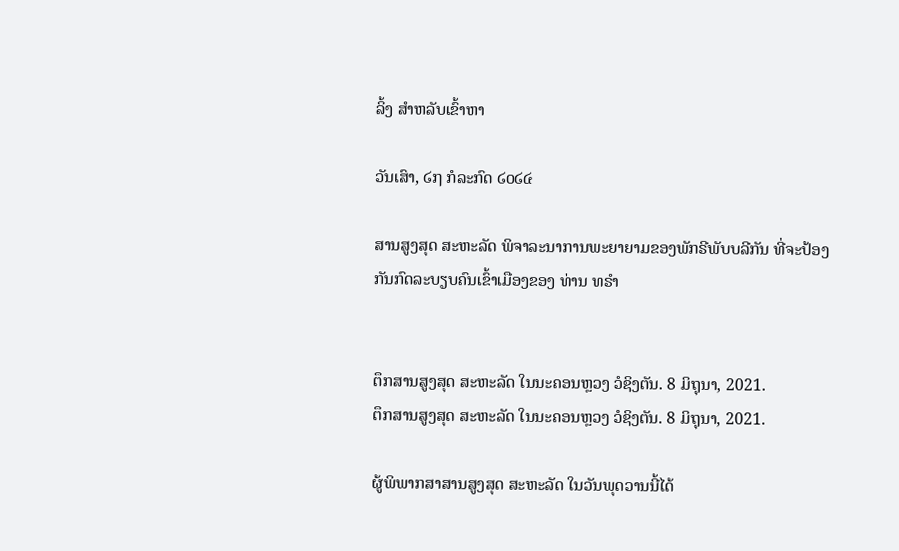ລິ້ງ ສຳຫລັບເຂົ້າຫາ

ວັນເສົາ, ໒໗ ກໍລະກົດ ໒໐໒໔

ສານສູງສຸດ ສະຫະລັດ ພິຈາລະນາການພະຍາຍາມຂອງພັກຣີພັບບລີກັນ ທີ່ຈະປ້ອງກັນກົດລະບຽບຄົນເຂົ້າເມືອງຂອງ ທ່ານ ທຣຳ


ຕຶກສານສູງສຸດ ສະຫະລັດ ໃນນະຄອນຫຼວງ ວໍຊິງຕັນ. 8 ມິຖຸນາ, 2021.
ຕຶກສານສູງສຸດ ສະຫະລັດ ໃນນະຄອນຫຼວງ ວໍຊິງຕັນ. 8 ມິຖຸນາ, 2021.

ຜູ້ພິພາກສາສານສູງສຸດ ສະຫະລັດ ໃນວັນພຸດວານນີ້ໄດ້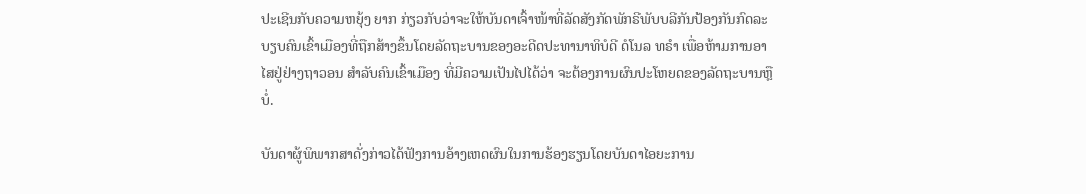ປະເຊີນກັບຄວາມຫຍຸ້ງ ຍາກ ກ່ຽວກັບວ່າຈະໃຫ້ບັນດາເຈົ້າໜ້າທີ່ລັດສັງກັດພັກຣີພັບບລີກັນປ້ອງກັນກົດລະບຽບຄົນເຂົ້າເມືອງທີ່ຖືກສ້າງຂຶ້ນໂດຍລັດຖະບານຂອງອະດີດປະທານາທິບໍດີ ດໍໂນລ ທຣຳ ເພື່ອຫ້າມການອາໄສຢູ່ຢ່າງຖາວອນ ສຳລັບຄົນເຂົ້າເມືອງ ທີ່ມີຄວາມເປັນໄປໄດ້ວ່າ ຈະຕ້ອງການຜົນປະໂຫຍດຂອງລັດຖະບານຫຼືບໍ່.

ບັນດາຜູ້ພິພາກສາດັ່ງກ່າວໄດ້ຟັງການອ້າງເຫດຜົນໃນການຮ້ອງຮຽນໂດຍບັນດາໄອຍະການ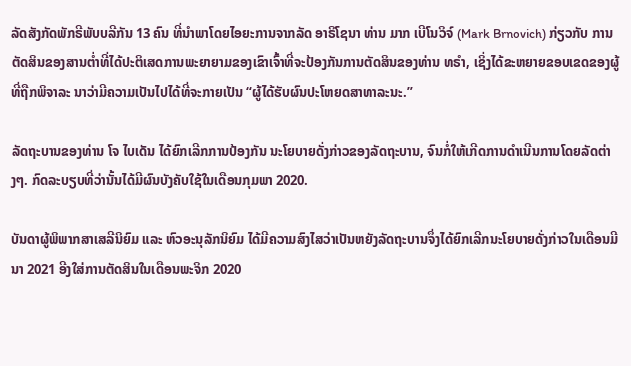ລັດສັງກັດພັກຣີພັບບລີກັນ 13 ຄົນ ທີ່ນຳພາໂດຍໄອຍະການຈາກລັດ ອາຣິໂຊນາ ທ່ານ ມາກ ເບີໂນວິຈ໌ (Mark Brnovich) ກ່ຽວກັບ ການຕັດສິນຂອງສານຕໍ່າທີ່ໄດ້ປະຕິເສດການພະຍາຍາມຂອງເຂົາເຈົ້າທີ່ຈະປ້ອງກັນການຕັດສິນຂອງທ່ານ ທຣຳ, ເຊິ່ງໄດ້ຂະຫຍາຍຂອບເຂດຂອງຜູ້ທີ່ຖືກພິຈາລະ ນາວ່າມີຄວາມເປັນໄປໄດ້ທີ່ຈະກາຍເປັນ “ຜູ້ໄດ້ຮັບຜົນປະໂຫຍດສາທາລະນະ.”

ລັດຖະບານຂອງທ່ານ ໂຈ ໄບເດັນ ໄດ້ຍົກເລີກການປ້ອງກັນ ນະໂຍບາຍດັ່ງກ່າວຂອງລັດຖະບານ, ຈົນກໍ່ໃຫ້ເກີດການດຳເນີນການໂດຍລັດຕ່າງໆ. ກົດລະບຽບທີ່ວ່ານັ້ນໄດ້ມີຜົນບັງຄັບໃຊ້ໃນເດືອນກຸມພາ 2020.

ບັນດາຜູ້ພິພາກສາເສລີນິຍົມ ແລະ ຫົວອະນຸລັກນິຍົມ ໄດ້ມີຄວາມສົງໄສວ່າເປັນຫຍັງລັດຖະບານຈຶ່ງໄດ້ຍົກເລີກນະໂຍບາຍດັ່ງກ່າວໃນເດືອນມີນາ 2021 ອີງໃສ່ການຕັດສິນໃນເດືອນພະຈິກ 2020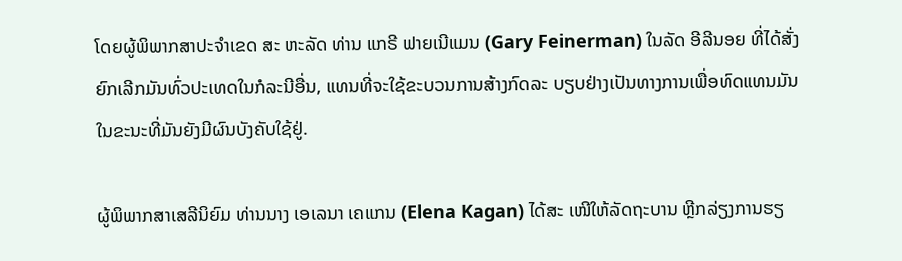ໂດຍຜູ້ພິພາກສາປະຈຳເຂດ ສະ ຫະລັດ ທ່ານ ແກຣີ ຟາຍເນີແມນ (Gary Feinerman) ໃນລັດ ອີລີນອຍ ທີ່ໄດ້ສັ່ງຍົກເລີກມັນທົ່ວປະເທດໃນກໍລະນີອື່ນ, ແທນທີ່ຈະໃຊ້ຂະບວນການສ້າງກົດລະ ບຽບຢ່າງເປັນທາງການເພື່ອທົດແທນມັນ ໃນຂະນະທີ່ມັນຍັງມີຜົນບັງຄັບໃຊ້ຢູ່.

ຜູ້ພິພາກສາເສລີນິຍົມ ທ່ານນາງ ເອເລນາ ເຄແກນ (Elena Kagan) ໄດ້ສະ ເໜີໃຫ້ລັດຖະບານ ຫຼີກລ່ຽງການຮຽ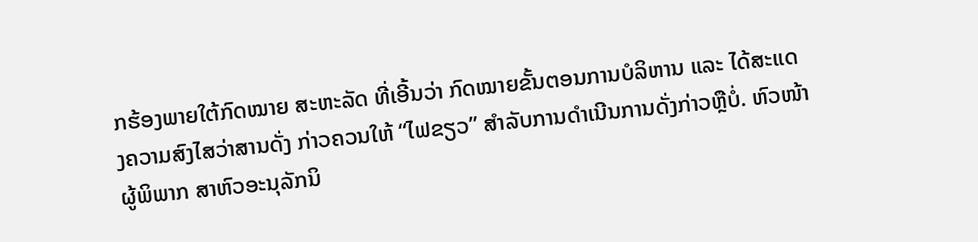ກຮ້ອງພາຍໃຕ້ກົດໝາຍ ສະຫະລັດ ທີ່ເອີ້ນວ່າ ກົດໝາຍຂັ້ນຕອນການບໍລິຫານ ແລະ ໄດ້ສະແດງຄວາມສົງໄສວ່າສານດັ່ງ ກ່າວຄວນໃຫ້ “ໄຟຂຽວ” ສຳລັບການດຳເນີນການດັ່ງກ່າວຫຼືບໍ່. ຫົວໜ້າຜູ້ພິພາກ ສາຫົວອະນຸລັກນິ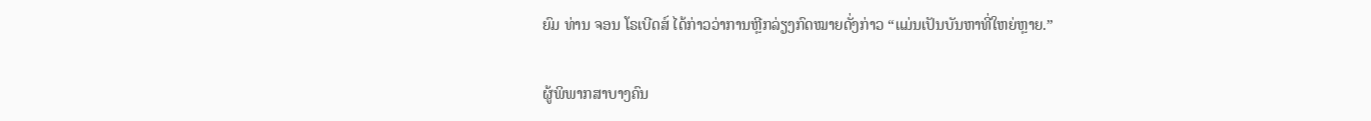ຍົມ ທ່ານ ຈອນ ໂຣເບີດສ໌ ໄດ້ກ່າວວ່າການຫຼີກລ່ຽງກົດໝາຍດັ່ງກ່າວ “ແມ່ນເປັນບັນຫາທີ່ໃຫຍ່ຫຼາຍ.”

ຜູ້ພິພາກສາບາງຄົນ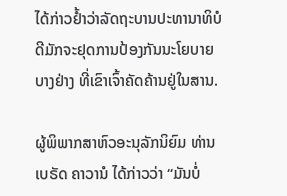ໄດ້ກ່າວຢໍ້າວ່າລັດຖະບານປະທານາທິບໍດີມັກຈະຢຸດການປ້ອງກັນນະໂຍບາຍບາງຢ່າງ ທີ່ເຂົາເຈົ້າຄັດຄ້ານຢູ່ໃນສານ.

ຜູ້ພິພາກສາຫົວອະນຸລັກນິຍົມ ທ່ານ ເບຣັດ ຄາວານໍ ໄດ້ກ່າວວ່າ “ມັນບໍ່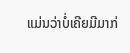ແມ່ນວ່າບໍ່ເຄີຍມີມາກ່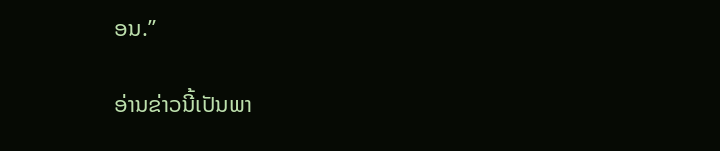ອນ.”

ອ່ານຂ່າວນີ້ເປັນພາ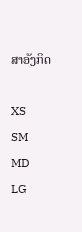ສາອັງກິດ

XS
SM
MD
LG